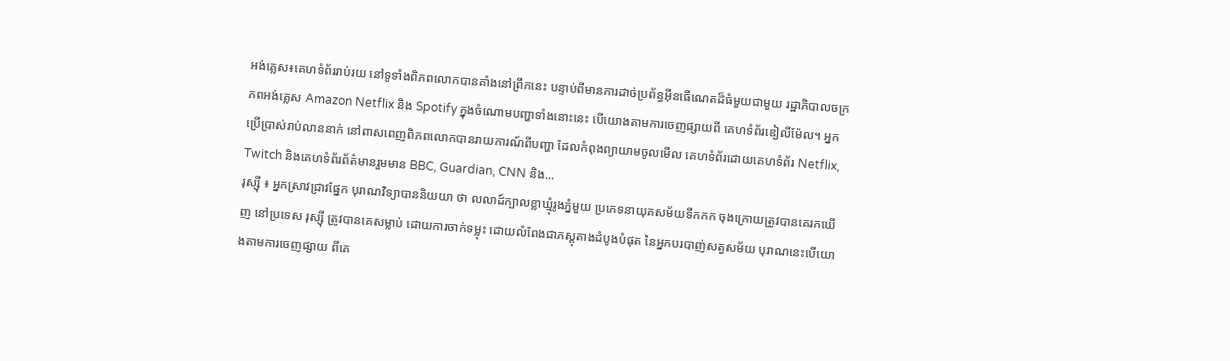អង់គ្លេស៖គេហទំព័ររាប់រយ នៅទូទាំងពិភពលោកបានគាំងនៅព្រឹកនេះ បន្ទាប់ពីមានការដាច់ប្រព័ន្ធអ៊ីនធើណេតដ៏ធំមួយជាមួយ រដ្ឋាភិបាលចក្រភពអង់គ្លេស Amazon Netflix និង Spotify ក្នុងចំណោមបញ្ហាទាំងនោះនេះ បើយោងតាមការចេញផ្សាយពី គេហទំព័រឌៀលីម៉ែល។ អ្នកប្រើប្រាស់រាប់លាននាក់ នៅពាសពេញពិភពលោកបានរាយការណ៍ពីបញ្ហា ដែលកំពុងព្យាយាមចូលមើល គេហទំព័រដោយគេហទំព័រ Netflix, Twitch និងគេហទំព័រព័ត៌មានរួមមាន BBC, Guardian, CNN និង...
រុស្ស៊ី ៖ អ្នកស្រាវជ្រាវផ្នែក បុរាណវិទ្យាបាននិយយា ថា លលាដ៍ក្បាលខ្លាឃ្មុំរូងភ្នំមួយ ប្រភេទនាយុគសម័យទឹកកក ចុងក្រោយត្រូវបានគេរកឃើញ នៅប្រទេស រុស្ស៊ី ត្រូវបានគេសម្លាប់ ដោយការចាក់ទម្លុះ ដោយលំពែងជាភស្តុតាងដំបូងបំផុត នៃអ្នកបរបាញ់សត្វសម័យ បុរាណនេះបើយោងតាមការចេញផ្សាយ ពីគេ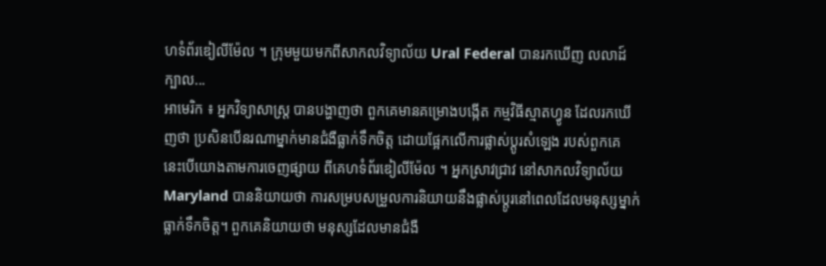ហទំព័រឌៀលីម៉ែល ។ ក្រុមមួយមកពីសាកលវិទ្យាល័យ Ural Federal បានរកឃើញ លលាដ៍ក្បាល...
អាមេរិក ៖ អ្នកវិទ្យាសាស្ត្រ បានបង្ហាញថា ពួកគេមានគម្រោងបង្កើត កម្មវិធីស្មាតហ្វូន ដែលរកឃើញថា ប្រសិនបើនរណាម្នាក់មានជំងឺធ្លាក់ទឹកចិត្ត ដោយផ្អែកលើការផ្លាស់ប្តូរសំឡេង របស់ពួកគេ នេះបើយោងតាមការចេញផ្សាយ ពីគេហទំព័រឌៀលីម៉ែល ។ អ្នកស្រាវជ្រាវ នៅសាកលវិទ្យាល័យ Maryland បាននិយាយថា ការសម្របសម្រួលការនិយាយនឹងផ្លាស់ប្តូរនៅពេលដែលមនុស្សម្នាក់ធ្លាក់ទឹកចិត្ត។ ពួកគេនិយាយថា មនុស្សដែលមានជំងឺ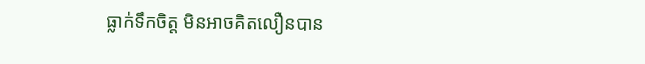ធ្លាក់ទឹកចិត្ត មិនអាចគិតលឿនបាន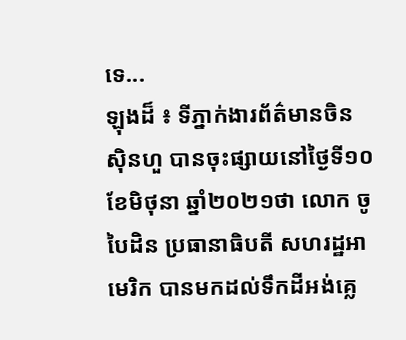ទេ...
ឡុងដ៏ ៖ ទីភ្នាក់ងារព័ត៌មានចិនស៊ិនហួ បានចុះផ្សាយនៅថ្ងៃទី១០ ខែមិថុនា ឆ្នាំ២០២១ថា លោក ចូ បៃដិន ប្រធានាធិបតី សហរដ្ឋអាមេរិក បានមកដល់ទឹកដីអង់គ្លេ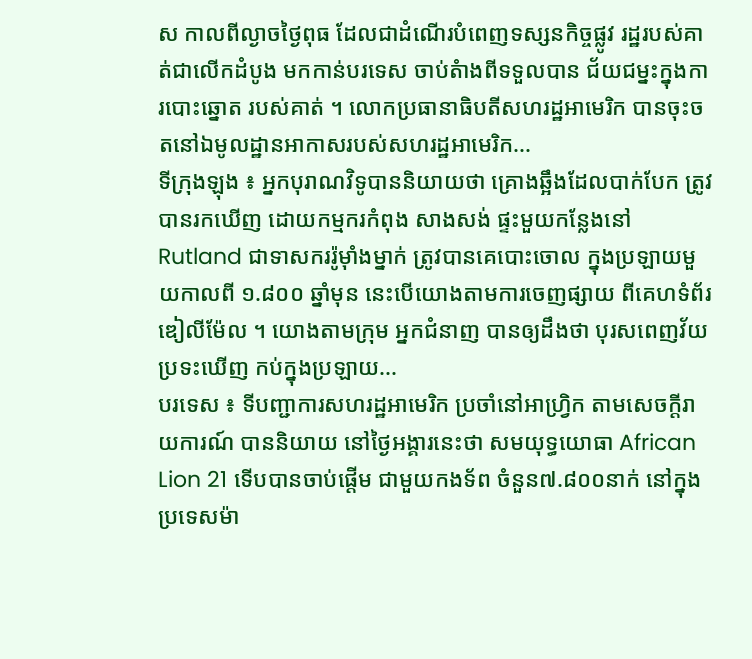ស កាលពីល្ងាចថ្ងៃពុធ ដែលជាដំណើរបំពេញទស្សនកិច្ចផ្លូវ រដ្ឋរបស់គាត់ជាលើកដំបូង មកកាន់បរទេស ចាប់តំាងពីទទួលបាន ជ័យជម្នះក្នុងការបោះឆ្នោត របស់គាត់ ។ លោកប្រធានាធិបតីសហរដ្ឋអាមេរិក បានចុះចតនៅឯមូលដ្ឋានអាកាសរបស់សហរដ្ឋអាមេរិក...
ទីក្រុងឡុង ៖ អ្នកបុរាណវិទូបាននិយាយថា គ្រោងឆ្អឹងដែលបាក់បែក ត្រូវបានរកឃើញ ដោយកម្មករកំពុង សាងសង់ ផ្ទះមួយកន្លែងនៅ Rutland ជាទាសកររ៉ូម៉ាំងម្នាក់ ត្រូវបានគេបោះចោល ក្នុងប្រឡាយមួយកាលពី ១.៨០០ ឆ្នាំមុន នេះបើយោងតាមការចេញផ្សាយ ពីគេហទំព័រឌៀលីម៉ែល ។ យោងតាមក្រុម អ្នកជំនាញ បានឲ្យដឹងថា បុរសពេញវ័យប្រទះឃើញ កប់ក្នុងប្រឡាយ...
បរទេស ៖ ទីបញ្ជាការសហរដ្ឋអាមេរិក ប្រចាំនៅអាហ្វ្រិក តាមសេចក្តីរាយការណ៍ បាននិយាយ នៅថ្ងៃអង្គារនេះថា សមយុទ្ធយោធា African Lion 21 ទើបបានចាប់ផ្តើម ជាមួយកងទ័ព ចំនួន៧.៨០០នាក់ នៅក្នុងប្រទេសម៉ា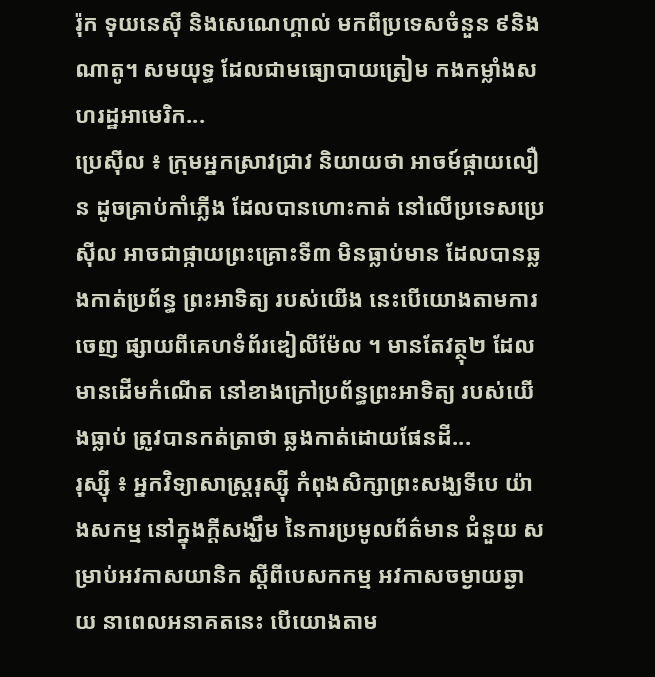រ៉ុក ទុយនេស៊ី និងសេណេហ្គាល់ មកពីប្រទេសចំនួន ៩និងណាតូ។ សមយុទ្ធ ដែលជាមធ្យោបាយត្រៀម កងកម្លាំងសហរដ្ឋអាមេរិក...
ប្រេស៊ីល ៖ ក្រុមអ្នកស្រាវជ្រាវ និយាយថា អាចម៍ផ្កាយលឿន ដូចគ្រាប់កាំភ្លើង ដែលបានហោះកាត់ នៅលើប្រទេសប្រេស៊ីល អាចជាផ្កាយព្រះគ្រោះទី៣ មិនធ្លាប់មាន ដែលបានឆ្លងកាត់ប្រព័ន្ធ ព្រះអាទិត្យ របស់យើង នេះបើយោងតាមការចេញ ផ្សាយពីគេហទំព័រឌៀលីម៉ែល ។ មានតែវត្ថុ២ ដែលមានដើមកំណើត នៅខាងក្រៅប្រព័ន្ធព្រះអាទិត្យ របស់យើងធ្លាប់ ត្រូវបានកត់ត្រាថា ឆ្លងកាត់ដោយផែនដី...
រុស្ស៊ី ៖ អ្នកវិទ្យាសាស្ត្ររុស្ស៊ី កំពុងសិក្សាព្រះសង្ឃទីបេ យ៉ាងសកម្ម នៅក្នុងក្តីសង្ឃឹម នៃការប្រមូលព័ត៌មាន ជំនួយ សម្រាប់អវកាសយានិក ស្តីពីបេសកកម្ម អវកាសចម្ងាយឆ្ងាយ នាពេលអនាគតនេះ បើយោងតាម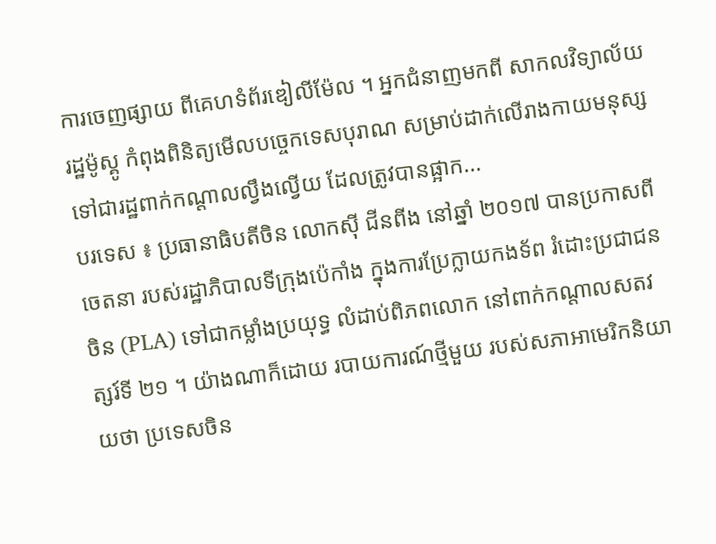ការចេញផ្សាយ ពីគេហទំព័រឌៀលីម៉ែល ។ អ្នកជំនាញមកពី សាកលវិទ្យាល័យ រដ្ឋម៉ូស្គូ កំពុងពិនិត្យមើលបច្ចេកទេសបុរាណ សម្រាប់ដាក់លើរាងកាយមនុស្ស ទៅជារដ្ឋពាក់កណ្តាលល្វឹងល្វើយ ដែលត្រូវបានផ្អាក...
បរទេស ៖ ប្រធានាធិបតីចិន លោកស៊ី ជីនពីង នៅឆ្នាំ ២០១៧ បានប្រកាសពីចេតនា របស់រដ្ឋាភិបាលទីក្រុងប៉េកាំង ក្នុងការប្រែក្លាយកងទ័ព រំដោះប្រជាជនចិន (PLA) ទៅជាកម្លាំងប្រយុទ្ធ លំដាប់ពិភពលោក នៅពាក់កណ្តាលសតវត្សរ៍ទី ២១ ។ យ៉ាងណាក៏ដោយ របាយការណ៍ថ្មីមួយ របស់សភាអាមេរិកនិយាយថា ប្រទេសចិន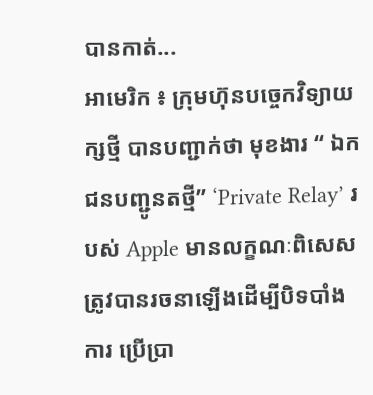បានកាត់...
អាមេរិក ៖ ក្រុមហ៊ុនបច្ចេកវិទ្យាយក្សថ្មី បានបញ្ជាក់ថា មុខងារ “ ឯកជនបញ្ជូនតថ្មី” ‘Private Relay’ របស់ Apple មានលក្ខណៈពិសេស ត្រូវបានរចនាឡើងដើម្បីបិទបាំងការ ប្រើប្រា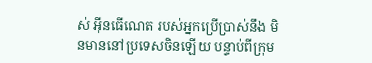ស់ អ៊ីនធើណេត របស់អ្នកប្រើប្រាស់នឹង មិនមាននៅប្រទេសចិនឡើយ បន្ទាប់ពីក្រុម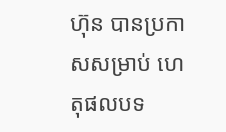ហ៊ុន បានប្រកាសសម្រាប់ ហេតុផលបទ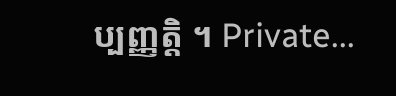ប្បញ្ញត្តិ ។ Private...